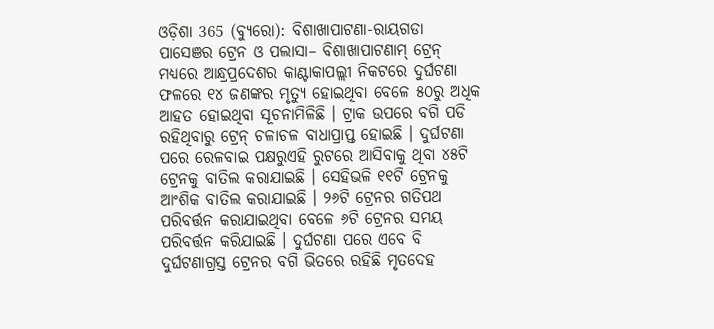ଓଡ଼ିଶା 365 (ବ୍ୟୁରୋ): ବିଶାଖାପାଟଣା-ରାୟଗଡା ପାସେଞର ଟ୍ରେନ ଓ ପଲାସା– ବିଶାଖାପାଟଣାମ୍ ଟ୍ରେନ୍ ମଧ୍ୟରେ ଆନ୍ଧ୍ରପ୍ରଦେଶର କାଣ୍ଟାକାପଲ୍ଲୀ ନିକଟରେ ଦୁର୍ଘଟଣା ଫଳରେ ୧୪ ଜଣଙ୍କର ମୃତ୍ୟୁ ହୋଇଥିବା ବେଳେ ୫୦ରୁ ଅଧିକ ଆହତ ହୋଇଥିବା ସୂଚନାମିଳିଛି । ଟ୍ରାକ ଉପରେ ବଗି ପଡି ରହିଥିବାରୁ ଟ୍ରେନ୍ ଚଳାଚଳ ବାଧାପ୍ରାପ୍ତ ହୋଇଛି । ଦୁର୍ଘଟଣା ପରେ ରେଳବାଇ ପକ୍ଷରୁଏହି ରୁଟରେ ଆସିବାକୁ ଥିବା ୪୫ଟି ଟ୍ରେନକୁ ବାତିଲ କରାଯାଇଛି । ସେହିଭଳି ୧୧ଟି ଟ୍ରେନକୁ ଆଂଶିକ ବାତିଲ କରାଯାଇଛି । ୨୬ଟି ଟ୍ରେନର ଗତିପଥ ପରିବର୍ତ୍ତନ କରାଯାଇଥିବା ବେଳେ ୬ଟି ଟ୍ରେନର ସମୟ ପରିବର୍ତ୍ତନ କରିଯାଇଛି । ଦୁର୍ଘଟଣା ପରେ ଏବେ ବି ଦୁର୍ଘଟଣାଗ୍ରସ୍ତ ଟ୍ରେନର ବଗି ଭିତରେ ରହିଛି ମୃତଦେହ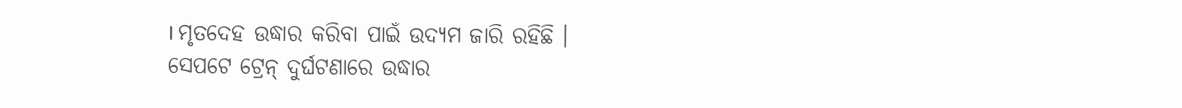। ମୃତଦେହ ଉଦ୍ଧାର କରିବା ପାଇଁ ଉଦ୍ୟମ ଜାରି ରହିଛି ।
ସେପଟେ ଟ୍ରେନ୍ ଦୁର୍ଘଟଣାରେ ଉଦ୍ଧାର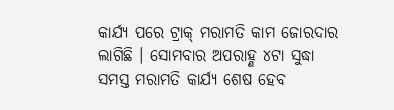କାର୍ଯ୍ୟ ପରେ ଟ୍ରାକ୍ ମରାମତି କାମ ଜୋରଦାର ଲାଗିଛି । ସୋମବାର ଅପରାହ୍ଣ ୪ଟା ସୁଦ୍ଧା ସମସ୍ତ ମରାମତି କାର୍ଯ୍ୟ ଶେଷ ହେବ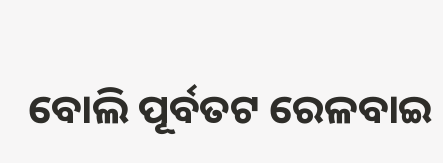ବୋଲି ପୂର୍ବତଟ ରେଳବାଇ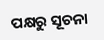ପକ୍ଷରୁ ସୂଚନା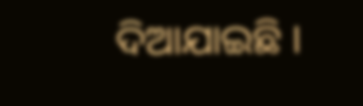ଦିଆଯାଇଛି ।